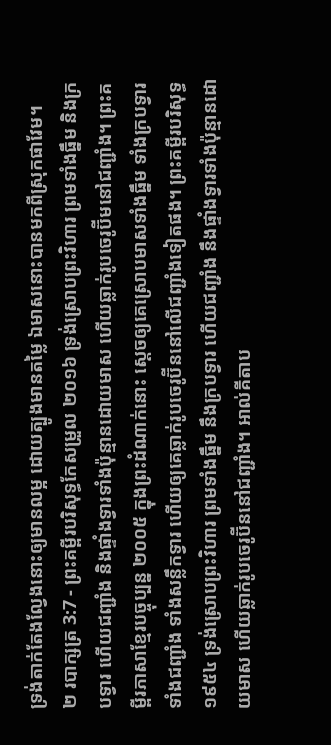ទ្រង់តាក់តែងល្វែងនោះឲ្យមានលម្អ ដោយត្បូងមានតម្លៃ ឯមាសនោះបានមកពីស្រុកផាវែម។
២ របាក្សត្រ 3:7 - ព្រះគម្ពីរបរិសុទ្ធកែសម្រួល ២០១៦ ទ្រង់ស្រោបព្រះវិហារ ព្រមទាំងធ្នឹម និងក្របទ្វារ ហើយជញ្ជាំង និងផ្ទាំងទ្វារទាំងប៉ុន្មានដោយមាស ហើយឆ្លាក់រូបចេរូប៊ីមនៅជញ្ជាំង។ ព្រះគម្ពីរភាសាខ្មែរបច្ចុប្បន្ន ២០០៥ ក្នុងព្រះដំណាក់នោះ ស្ដេចឲ្យគេស្រោបមាសទាំងធ្នឹម ទាំងក្របទ្វារ ទាំងជញ្ជាំង ទាំងសន្លឹកទ្វារ ហើយឲ្យគេឆ្លាក់រូបចេរូប៊ីននៅលើជញ្ជាំងទៀតផង។ ព្រះគម្ពីរបរិសុទ្ធ ១៩៥៤ ទ្រង់ស្រោបព្រះវិហារ ព្រមទាំងធ្នឹម នឹងក្របទ្វារ ហើយជញ្ជាំង នឹងផ្ទាំងទ្វារទាំងប៉ុន្មានដោយមាស ហើយឆ្លាក់រូបចេរូប៊ីននៅជញ្ជាំង។ អាល់គីតាប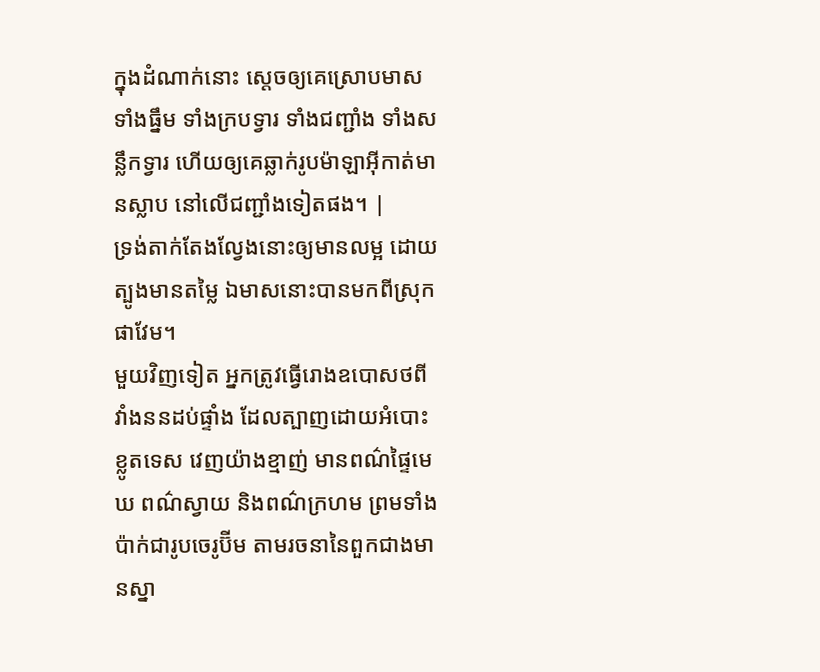ក្នុងដំណាក់នោះ ស្តេចឲ្យគេស្រោបមាសទាំងធ្នឹម ទាំងក្របទ្វារ ទាំងជញ្ជាំង ទាំងសន្លឹកទ្វារ ហើយឲ្យគេឆ្លាក់រូបម៉ាឡាអ៊ីកាត់មានស្លាប នៅលើជញ្ជាំងទៀតផង។ |
ទ្រង់តាក់តែងល្វែងនោះឲ្យមានលម្អ ដោយត្បូងមានតម្លៃ ឯមាសនោះបានមកពីស្រុកផាវែម។
មួយវិញទៀត អ្នកត្រូវធ្វើរោងឧបោសថពីវាំងននដប់ផ្ទាំង ដែលត្បាញដោយអំបោះខ្លូតទេស វេញយ៉ាងខ្មាញ់ មានពណ៌ផ្ទៃមេឃ ពណ៌ស្វាយ និងពណ៌ក្រហម ព្រមទាំងប៉ាក់ជារូបចេរូប៊ីម តាមរចនានៃពួកជាងមានស្នា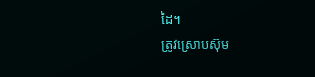ដៃ។
ត្រូវស្រោបស៊ុម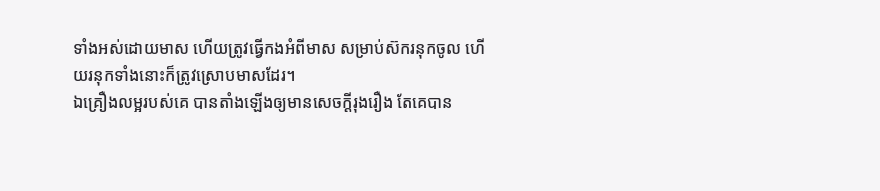ទាំងអស់ដោយមាស ហើយត្រូវធ្វើកងអំពីមាស សម្រាប់ស៊ករនុកចូល ហើយរនុកទាំងនោះក៏ត្រូវស្រោបមាសដែរ។
ឯគ្រឿងលម្អរបស់គេ បានតាំងឡើងឲ្យមានសេចក្ដីរុងរឿង តែគេបាន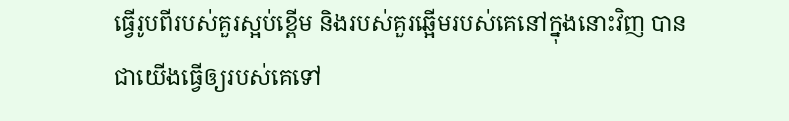ធ្វើរូបពីរបស់គួរស្អប់ខ្ពើម និងរបស់គួរឆ្អើមរបស់គេនៅក្នុងនោះវិញ បានជាយើងធ្វើឲ្យរបស់គេទៅ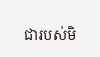ជារបស់មិ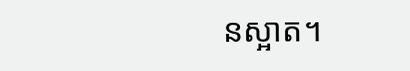នស្អាត។